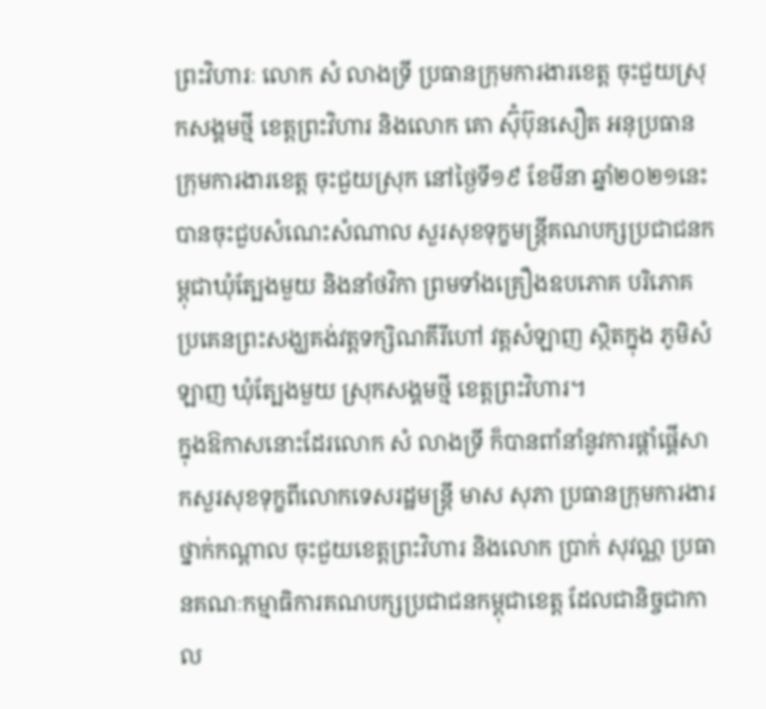ព្រះវិហារៈ លោក សំ លាងទ្រី ប្រធានក្រុមការងារខេត្ត ចុះជួយស្រុកសង្គមថ្មី ខេត្តព្រះវិហារ និងលោក គោ ស៊ុំប៊ុនសឿត អនុប្រធានក្រុមការងារខេត្ត ចុះជួយស្រុក នៅថ្ងៃទី១៩ ខែមីនា ឆ្នាំ២០២១នេះ បានចុះជួបសំណេះសំណាល សួរសុខទុក្ខមន្ត្រីគណបក្សប្រជាជនកម្ពុជាឃុំត្បែងមួយ និងនាំថវិកា ព្រមទាំងគ្រឿងឧបភោគ បរិភោគ ប្រគេនព្រះសង្ឃគង់វត្តទក្សិណគីរីហៅ វត្តសំឡាញ ស្ថិតក្នុង ភូមិសំឡាញ ឃុំត្បែងមួយ ស្រុកសង្គមថ្មី ខេត្តព្រះវិហារ។
ក្នុងឱកាសនោះដែរលោក សំ លាងទ្រី ក៏បានពាំនាំនូវការផ្តាំផ្គើសាកសួរសុខទុក្ខពីលោកទេសរដ្ឋមន្ត្រី មាស សុភា ប្រធានក្រុមការងារថ្នាក់កណ្តាល ចុះជួយខេត្តព្រះវិហារ និងលោក ប្រាក់ សុវណ្ណ ប្រធានគណៈកម្មាធិការគណបក្សប្រជាជនកម្ពុជាខេត្ត ដែលជានិច្ចជាកាល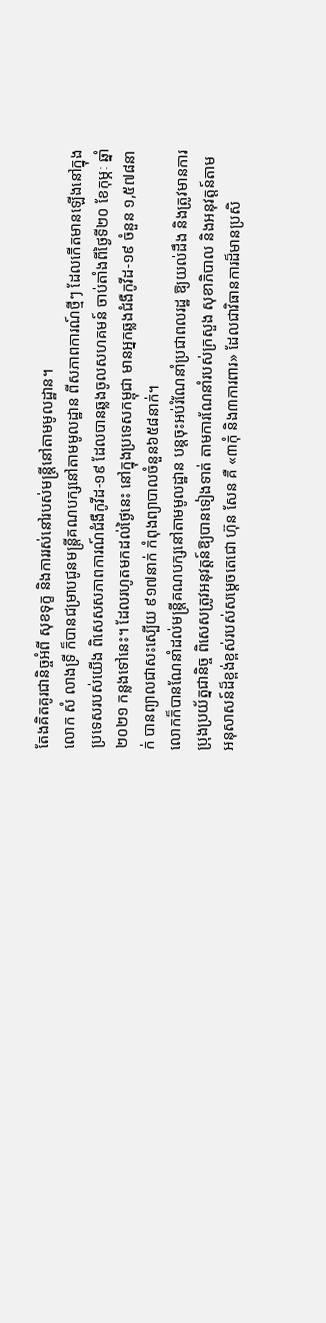តែងគិតគូរជានិច្ចអំពី សុខទុក្ខ និងការរស់នៅរបស់មន្ត្រីនៅតាមមូលដ្ឋាន។
លោក សំ លាងទ្រី ក៏បានជម្រាបជូនមន្ត្រីគណបក្សនៅតាមមូលដ្ឋាន ពីសភាពការណ៍ថ្មីៗ ដែលកើតមានឡើងនៅក្នុងប្រទេសរបស់យើង ពិសេសសភាពការណ៍ជំងឺកូវីដ-១៩ ដែលបានឆ្លងចូលសហគមន៍ ចាប់តាំងពីថ្ងៃទី២០ ខែកុម្ភៈ ឆ្នាំ២០២១ កន្លងទៅនេះ។ ដែលរហូតមកដល់ថ្ងៃនេះ នៅក្នុងប្រទេសកម្ពុជា មានអ្នកឆ្លងជំងឺកូវីដ-១៩ ចំនួន ១,៥៧៨នាក់ បានព្យាលជាសះស្បើយ ៩១៧នាក់ កំពុងព្យាបាលចំនួន៦៥៨នាក់។
លោកក៏បានណែនាំដល់មន្ត្រីគណបក្សនៅតាមមូលដ្ឋាន បន្តចុះអប់រំណែនាំប្រជាពលរដ្ឋ ឱ្យយល់ដឹង និងត្រូវមានការប្រុងប្រយ័ត្នជានិច្ច ពិសេសត្រូវអនុវត្តន៍ឱ្យបានទៀងទាត់ តាមការណែនាំរបស់ក្រសួង សុខាភិបាល និងអនុវត្តន៍តាមអនុសាសន៍ដ៏ខ្ពង់ខ្ពស់របស់សម្តេចតេជោ ហ៊ុន សែន គឺ «៣កុំ និង៣ការពារ» ដែលជាវិធានការដ៏មានប្រសិ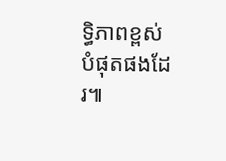ទ្ធិភាពខ្ពស់បំផុតផងដែរ៕